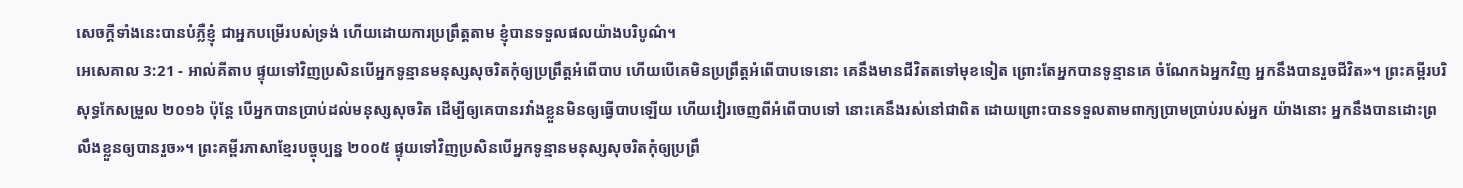សេចក្ដីទាំងនេះបានបំភ្លឺខ្ញុំ ជាអ្នកបម្រើរបស់ទ្រង់ ហើយដោយការប្រព្រឹត្តតាម ខ្ញុំបានទទួលផលយ៉ាងបរិបូណ៌។
អេសេគាល 3:21 - អាល់គីតាប ផ្ទុយទៅវិញប្រសិនបើអ្នកទូន្មានមនុស្សសុចរិតកុំឲ្យប្រព្រឹត្តអំពើបាប ហើយបើគេមិនប្រព្រឹត្តអំពើបាបទេនោះ គេនឹងមានជីវិតតទៅមុខទៀត ព្រោះតែអ្នកបានទូន្មានគេ ចំណែកឯអ្នកវិញ អ្នកនឹងបានរួចជីវិត»។ ព្រះគម្ពីរបរិសុទ្ធកែសម្រួល ២០១៦ ប៉ុន្តែ បើអ្នកបានប្រាប់ដល់មនុស្សសុចរិត ដើម្បីឲ្យគេបានរវាំងខ្លួនមិនឲ្យធ្វើបាបឡើយ ហើយវៀរចេញពីអំពើបាបទៅ នោះគេនឹងរស់នៅជាពិត ដោយព្រោះបានទទួលតាមពាក្យប្រាមប្រាប់របស់អ្នក យ៉ាងនោះ អ្នកនឹងបានដោះព្រលឹងខ្លួនឲ្យបានរួច»។ ព្រះគម្ពីរភាសាខ្មែរបច្ចុប្បន្ន ២០០៥ ផ្ទុយទៅវិញប្រសិនបើអ្នកទូន្មានមនុស្សសុចរិតកុំឲ្យប្រព្រឹ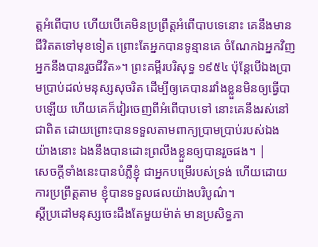ត្តអំពើបាប ហើយបើគេមិនប្រព្រឹត្តអំពើបាបទេនោះ គេនឹងមានជីវិតតទៅមុខទៀត ព្រោះតែអ្នកបានទូន្មានគេ ចំណែកឯអ្នកវិញ អ្នកនឹងបានរួចជីវិត»។ ព្រះគម្ពីរបរិសុទ្ធ ១៩៥៤ ប៉ុន្តែបើឯងប្រាមប្រាប់ដល់មនុស្សសុចរិត ដើម្បីឲ្យគេបានរវាំងខ្លួនមិនឲ្យធ្វើបាបឡើយ ហើយគេក៏វៀរចេញពីអំពើបាបទៅ នោះគេនឹងរស់នៅជាពិត ដោយព្រោះបានទទួលតាមពាក្យប្រាមប្រាប់របស់ឯង យ៉ាងនោះ ឯងនឹងបានដោះព្រលឹងខ្លួនឲ្យបានរួចផង។ |
សេចក្ដីទាំងនេះបានបំភ្លឺខ្ញុំ ជាអ្នកបម្រើរបស់ទ្រង់ ហើយដោយការប្រព្រឹត្តតាម ខ្ញុំបានទទួលផលយ៉ាងបរិបូណ៌។
ស្ដីប្រដៅមនុស្សចេះដឹងតែមួយម៉ាត់ មានប្រសិទ្ធភា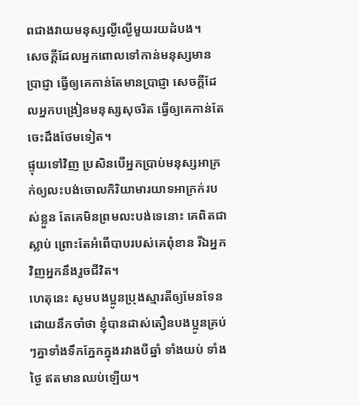ពជាងវាយមនុស្សល្ងីល្ងើមួយរយដំបង។
សេចក្ដីដែលអ្នកពោលទៅកាន់មនុស្សមានប្រាជ្ញា ធ្វើឲ្យគេកាន់តែមានប្រាជ្ញា សេចក្ដីដែលអ្នកបង្រៀនមនុស្សសុចរិត ធ្វើឲ្យគេកាន់តែចេះដឹងថែមទៀត។
ផ្ទុយទៅវិញ ប្រសិនបើអ្នកប្រាប់មនុស្សអាក្រក់ឲ្យលះបង់ចោលកិរិយាមារយាទអាក្រក់របស់ខ្លួន តែគេមិនព្រមលះបង់ទេនោះ គេពិតជាស្លាប់ ព្រោះតែអំពើបាបរបស់គេពុំខាន រីឯអ្នកវិញអ្នកនឹងរួចជីវិត។
ហេតុនេះ សូមបងប្អូនប្រុងស្មារតីឲ្យមែនទែន ដោយនឹកចាំថា ខ្ញុំបានដាស់តឿនបងប្អូនគ្រប់ៗគ្នាទាំងទឹកភ្នែកក្នុងរវាងបីឆ្នាំ ទាំងយប់ ទាំងថ្ងៃ ឥតមានឈប់ឡើយ។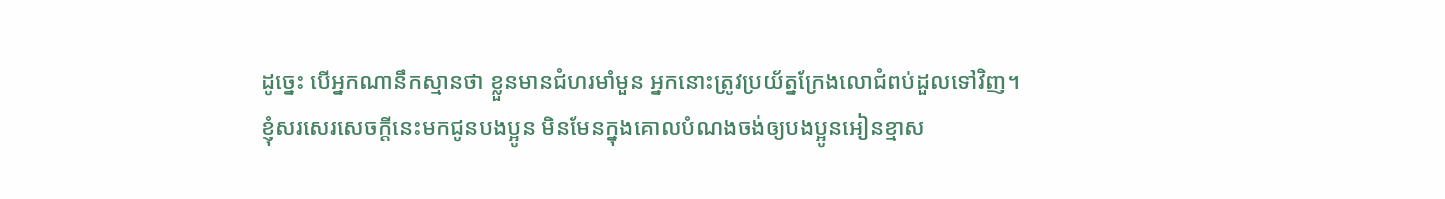ដូច្នេះ បើអ្នកណានឹកស្មានថា ខ្លួនមានជំហរមាំមួន អ្នកនោះត្រូវប្រយ័ត្នក្រែងលោជំពប់ដួលទៅវិញ។
ខ្ញុំសរសេរសេចក្ដីនេះមកជូនបងប្អូន មិនមែនក្នុងគោលបំណងចង់ឲ្យបងប្អូនអៀនខ្មាស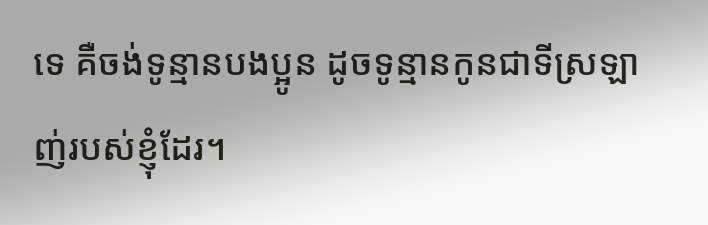ទេ គឺចង់ទូន្មានបងប្អូន ដូចទូន្មានកូនជាទីស្រឡាញ់របស់ខ្ញុំដែរ។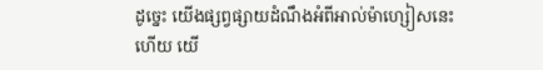ដូច្នេះ យើងផ្សព្វផ្សាយដំណឹងអំពីអាល់ម៉ាហ្សៀសនេះហើយ យើ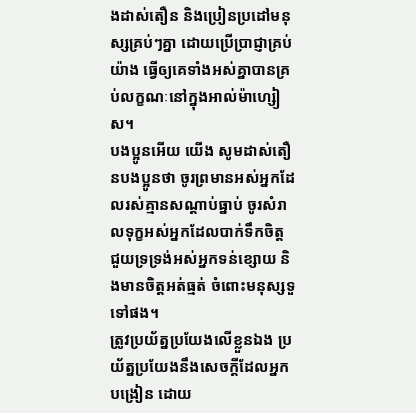ងដាស់តឿន និងប្រៀនប្រដៅមនុស្សគ្រប់ៗគ្នា ដោយប្រើប្រាជ្ញាគ្រប់យ៉ាង ធ្វើឲ្យគេទាំងអស់គ្នាបានគ្រប់លក្ខណៈនៅក្នុងអាល់ម៉ាហ្សៀស។
បងប្អូនអើយ យើង សូមដាស់តឿនបងប្អូនថា ចូរព្រមានអស់អ្នកដែលរស់គ្មានសណ្ដាប់ធ្នាប់ ចូរសំរាលទុក្ខអស់អ្នកដែលបាក់ទឹកចិត្ដ ជួយទ្រទ្រង់អស់អ្នកទន់ខ្សោយ និងមានចិត្ដអត់ធ្មត់ ចំពោះមនុស្សទួទៅផង។
ត្រូវប្រយ័ត្នប្រយែងលើខ្លួនឯង ប្រយ័ត្នប្រយែងនឹងសេចក្ដីដែលអ្នកបង្រៀន ដោយ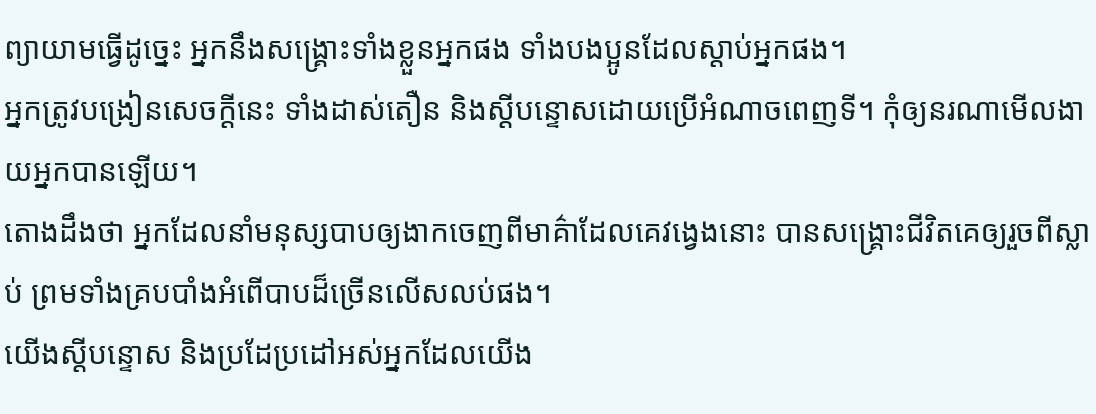ព្យាយាមធ្វើដូច្នេះ អ្នកនឹងសង្គ្រោះទាំងខ្លួនអ្នកផង ទាំងបងប្អូនដែលស្ដាប់អ្នកផង។
អ្នកត្រូវបង្រៀនសេចក្ដីនេះ ទាំងដាស់តឿន និងស្ដីបន្ទោសដោយប្រើអំណាចពេញទី។ កុំឲ្យនរណាមើលងាយអ្នកបានឡើយ។
តោងដឹងថា អ្នកដែលនាំមនុស្សបាបឲ្យងាកចេញពីមាគ៌ាដែលគេវង្វេងនោះ បានសង្គ្រោះជីវិតគេឲ្យរួចពីស្លាប់ ព្រមទាំងគ្របបាំងអំពើបាបដ៏ច្រើនលើសលប់ផង។
យើងស្ដីបន្ទោស និងប្រដែប្រដៅអស់អ្នកដែលយើង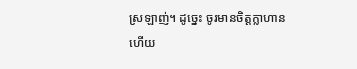ស្រឡាញ់។ ដូច្នេះ ចូរមានចិត្ដក្លាហានហើយ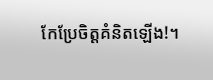កែប្រែចិត្ដគំនិតឡើង!។